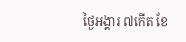ថ្ងៃអង្គារ ៧កើត ខែ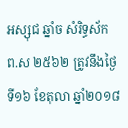អស្សុជ ឆ្នាំច សំរិទ្ធស័ក ព.ស ២៥៦២ ត្រូវនឹងថ្ងៃទី១៦ ខែតុលា ឆ្នាំ២០១៨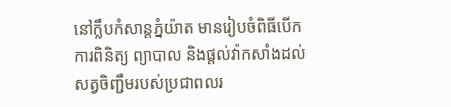នៅក្លឹបកំសាន្តភ្នំយ៉ាត មានរៀបចំពិធីបើកការពិនិត្យ ព្យាបាល និងផ្តល់វ៉ាកសាំងដល់សត្វចិញ្ជឹមរបស់ប្រជាពលរ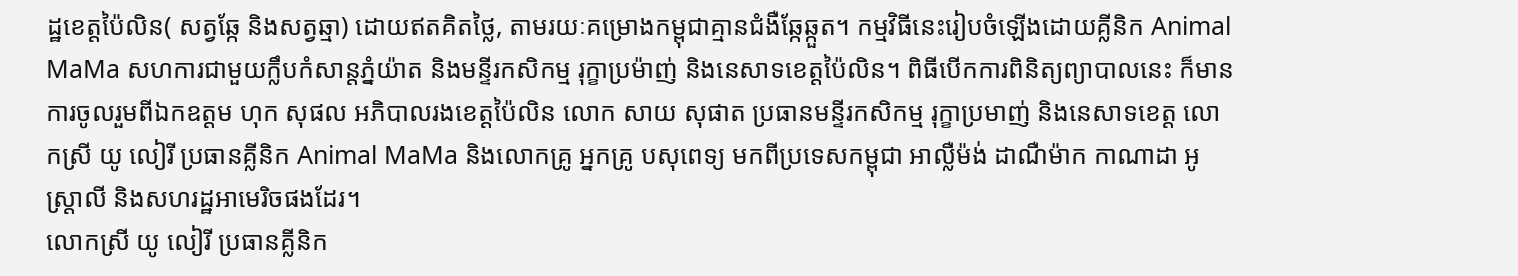ដ្ឋខេត្តប៉ៃលិន( សត្វឆ្កែ និងសត្វឆ្មា) ដោយឥតគិតថ្លៃ, តាមរយៈគម្រោងកម្ពុជាគ្មានជំងឺឆ្កែឆ្កួត។ កម្មវិធីនេះរៀបចំឡើងដោយគ្លីនិក Animal MaMa សហការជាមួយក្លឹបកំសាន្តភ្នំយ៉ាត និងមន្ទីរកសិកម្ម រុក្ខាប្រម៉ាញ់ និងនេសាទខេត្តប៉ៃលិន។ ពិធីបើកការពិនិត្យព្យាបាលនេះ ក៏មានការចូលរួមពីឯកឧត្តម ហុក សុផល អភិបាលរងខេត្តប៉ៃលិន លោក សាយ សុផាត ប្រធានមន្ទីរកសិកម្ម រុក្ខាប្រមាញ់ និងនេសាទខេត្ត លោកស្រី យូ លៀរី ប្រធានគ្លីនិក Animal MaMa និងលោកគ្រូ អ្នកគ្រូ បសុពេទ្យ មកពីប្រទេសកម្ពុជា អាល្លឺម៉ង់ ដាណឺម៉ាក កាណាដា អូស្រ្តាលី និងសហរដ្ឋអាមេរិចផងដែរ។
លោកស្រី យូ លៀរី ប្រធានគ្លីនិក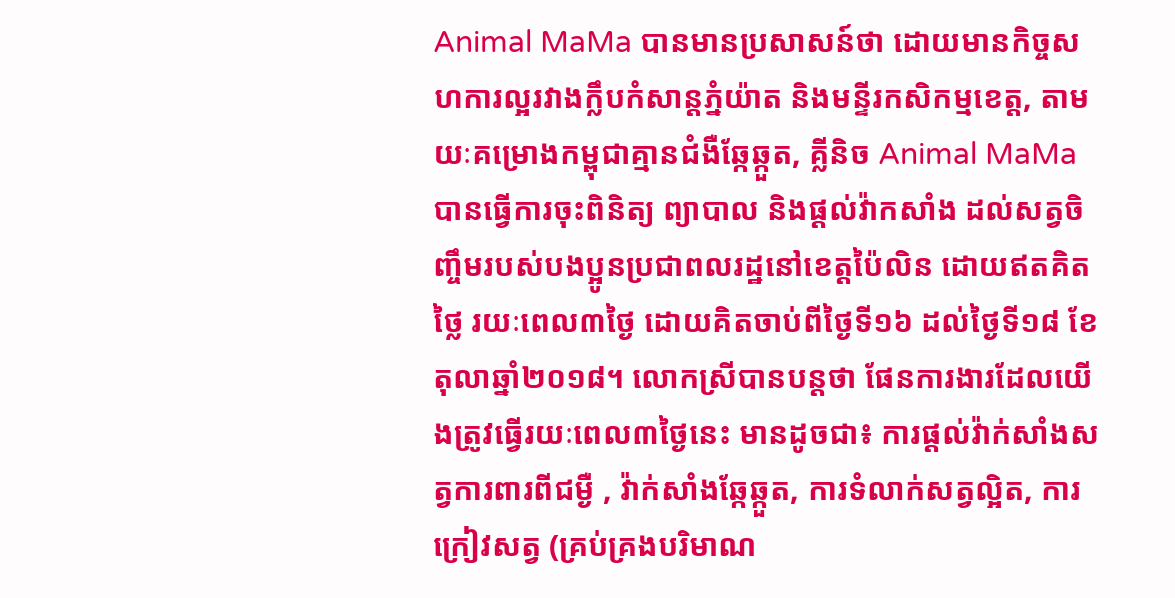Animal MaMa បានមានប្រសាសន៍ថា ដោយមានកិច្ចសហការល្អរវាងក្លឹបកំសាន្តភ្នំយ៉ាត និងមន្ទីរកសិកម្មខេត្ត, តាមយៈគម្រោងកម្ពុជាគ្មានជំងឺឆ្កែឆ្កួត, គ្លីនិច Animal MaMa បានធ្វើការចុះពិនិត្យ ព្យាបាល និងផ្តល់វ៉ាកសាំង ដល់សត្វចិញ្ចឹមរបស់បងប្អូនប្រជាពលរដ្ឋនៅខេត្តប៉ៃលិន ដោយឥតគិតថ្លៃ រយៈពេល៣ថ្ងៃ ដោយគិតចាប់ពីថ្ងៃទី១៦ ដល់ថ្ងៃទី១៨ ខែតុលាឆ្នាំ២០១៨។ លោកស្រីបានបន្តថា ផែនការងារដែលយើងត្រូវធ្វើរយៈពេល៣ថ្ងៃនេះ មានដូចជា៖ ការផ្តល់វ៉ាក់សាំងសត្វការពារពីជម្ងឺ , វ៉ាក់សាំងឆ្កែឆ្កួត, ការទំលាក់សត្វល្អិត, ការក្រៀវសត្វ (គ្រប់គ្រងបរិមាណ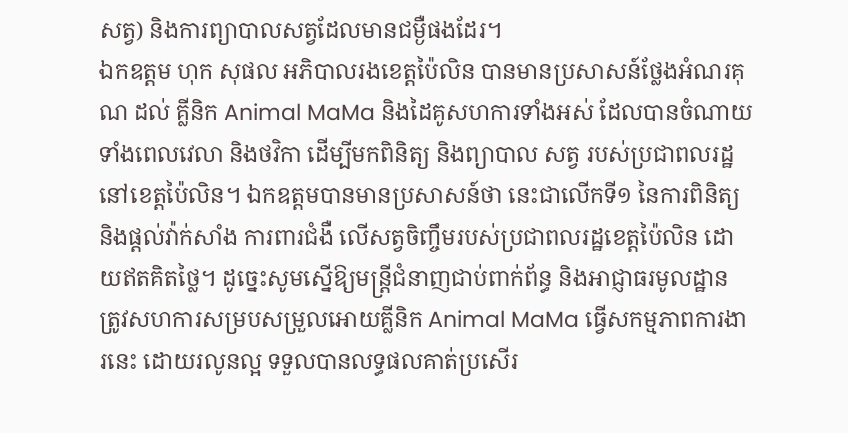សត្វ) និងការព្យាបាលសត្វដែលមានជម្ងឺផងដែរ។
ឯកឧត្តម ហុក សុផល អភិបាលរងខេត្តប៉ៃលិន បានមានប្រសាសន៍ថ្លែងអំណរគុណ ដល់ គ្លីនិក Animal MaMa និងដៃគូសហការទាំងអស់ ដែលបានចំណាយទាំងពេលវេលា និងថវិកា ដើម្បីមកពិនិត្យ និងព្យាបាល សត្វ របស់ប្រជាពលរដ្ឋនៅខេត្តប៉ៃលិន។ ឯកឧត្តមបានមានប្រសាសន៍ថា នេះជាលើកទី១ នៃការពិនិត្យ និងផ្តល់វ៉ាក់សាំង ការពារជំងឺ លើសត្វចិញ្ចឹមរបស់ប្រជាពលរដ្ឋខេត្តប៉ៃលិន ដោយឥតគិតថ្លៃ។ ដូច្នេះសូមស្នើឱ្យមន្ត្រីជំនាញជាប់ពាក់ព័ន្ធ និងអាជ្ញាធរមូលដ្ឋាន ត្រូវសហការសម្របសម្រួលអោយគ្លីនិក Animal MaMa ធ្វើសកម្មភាពការងារនេះ ដោយរលូនល្អ ទទួលបានលទ្ធផលគាត់ប្រសើរ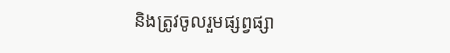និងត្រូវចូលរួមផ្សព្វផ្សា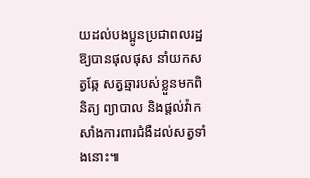យដល់បងប្អូនប្រជាពលរដ្ឋ ឱ្យបានផុលផុស នាំយកសត្វឆ្កែ សត្វឆ្មារបស់ខ្លួនមកពិនិត្យ ព្យាបាល និងផ្តល់វ៉ាកសាំងការពារជំងឺដល់សត្វទាំងនោះ៕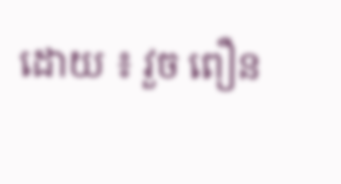ដោយ ៖ វួច ពឿន